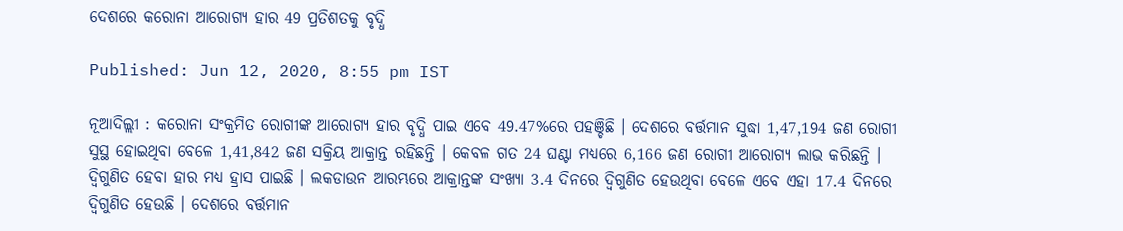ଦେଶରେ କରୋନା ଆରୋଗ୍ୟ ହାର 49 ପ୍ରତିଶତକୁ ବୃଦ୍ଧି

Published: Jun 12, 2020, 8:55 pm IST

ନୂଆଦିଲ୍ଲୀ : କରୋନା ସଂକ୍ରମିତ ରୋଗୀଙ୍କ ଆରୋଗ୍ୟ ହାର ବୃଦ୍ଧି ପାଇ ଏବେ 49.47%ରେ ପହଞ୍ଚିଛି । ଦେଶରେ ବର୍ତ୍ତମାନ ସୁଦ୍ଧା 1,47,194 ଜଣ ରୋଗୀ ସୁସ୍ଥ ହୋଇଥିବା ବେଳେ 1,41,842 ଜଣ ସକ୍ରିୟ ଆକ୍ରାନ୍ତ ରହିଛନ୍ତି । କେବଳ ଗତ 24 ଘଣ୍ଟା ମଧ୍ୟରେ 6,166 ଜଣ ରୋଗୀ ଆରୋଗ୍ୟ ଲାଭ କରିଛନ୍ତି । ଦ୍ଵିଗୁଣିତ ହେବା ହାର ମଧ୍ୟ ହ୍ରାସ ପାଇଛି । ଲକଡାଉନ ଆରମ୍ଭରେ ଆକ୍ରାନ୍ତଙ୍କ ସଂଖ୍ୟା 3.4 ଦିନରେ ଦ୍ଵିଗୁଣିତ ହେଉଥିବା ବେଳେ ଏବେ ଏହା 17.4 ଦିନରେ ଦ୍ଵିଗୁଣିତ ହେଉଛି । ଦେଶରେ ବର୍ତ୍ତମାନ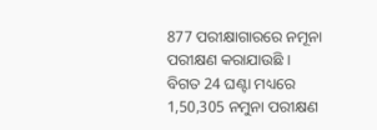877 ପରୀକ୍ଷାଗାରରେ ନମୂନା ପରୀକ୍ଷଣ କରାଯାଉଛି । ବିଗତ 24 ଘଣ୍ଟା ମଧ୍ୟରେ 1,50,305 ନମୁନା ପରୀକ୍ଷଣ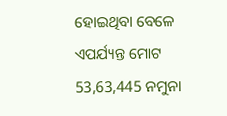ହୋଇଥିବା ବେଳେ ଏପର୍ଯ୍ୟନ୍ତ ମୋଟ 53,63,445 ନମୁନା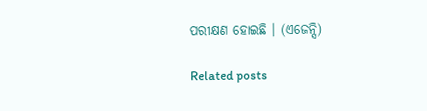ପରୀକ୍ଷଣ ହୋଇଛି । (ଏଜେନ୍ସି)

Related posts